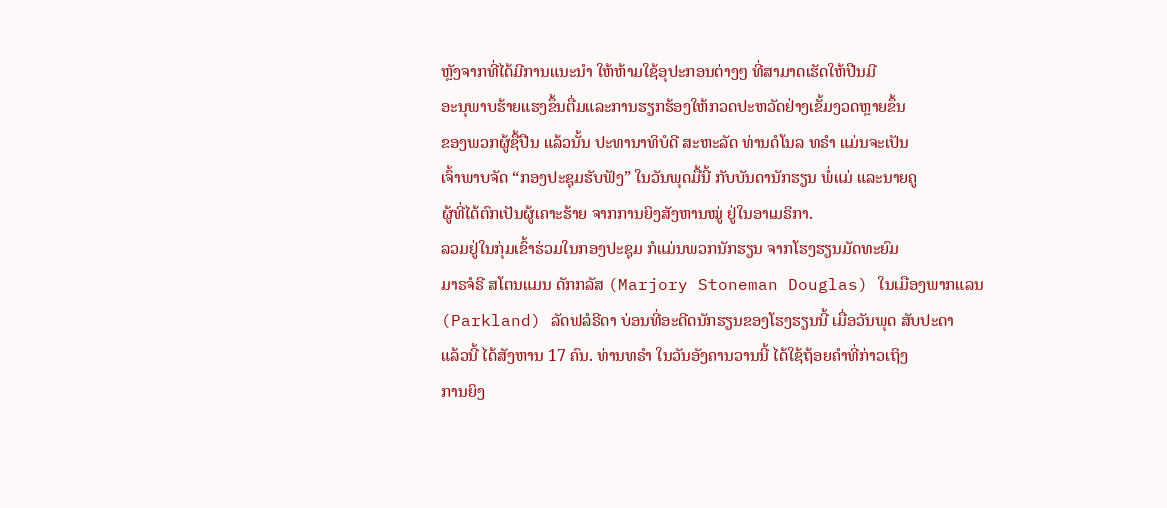ຫຼັງຈາກທີ່ໄດ້ມີການແນະນຳ ໃຫ້ຫ້າມໃຊ້ອຸປະກອນຕ່າງໆ ທີ່ສາມາດເຮັດໃຫ້ປືນມີ
ອະນຸພາບຮ້າຍແຮງຂຶ້ນຕື່ມແລະການຮຽກຮ້ອງໃຫ້ກວດປະຫວັດຢ່າງເຂັ້ມງວດຫຼາຍຂຶ້ນ
ຂອງພວກຜູ້ຊື້ປືນ ແລ້ວນັ້ນ ປະທານາທິບໍດີ ສະຫະລັດ ທ່ານດໍໂນລ ທຣຳ ແມ່ນຈະເປັນ
ເຈົ້າພາບຈັດ “ກອງປະຊຸມຮັບຟັງ” ໃນວັນພຸດມື້ນີ້ ກັບບັນດານັກຮຽນ ພໍ່ແມ່ ແລະນາຍຄູ
ຜູ້ທີ່ໄດ້ຕົກເປັນຜູ້ເຄາະຮ້າຍ ຈາກການຍິງສັງຫານໝູ່ ຢູ່ໃນອາເມຣິກາ.
ລວມຢູ່ໃນກຸ່ມເຂົ້າຮ່ວມໃນກອງປະຊຸມ ກໍແມ່ນພວກນັກຮຽນ ຈາກໂຮງຮຽນມັດທະຍົມ
ມາຣຈໍຣີ ສໂຕນແມນ ດັກກລັສ (Marjory Stoneman Douglas) ໃນເມືອງພາກແລນ
(Parkland) ລັດຟລໍຣີດາ ບ່ອນທີ່ອະດີດນັກຮຽນຂອງໂຮງຮຽນນີ້ ເມື່ອວັນພຸດ ສັບປະດາ
ແລ້ວນີ້ ໄດ້ສັງຫານ 17 ຄົນ. ທ່ານທຣຳ ໃນວັນອັງຄານວານນີ້ ໄດ້ໃຊ້ຖ້ອຍຄຳທີ່ກ່າວເຖິງ
ການຍິງ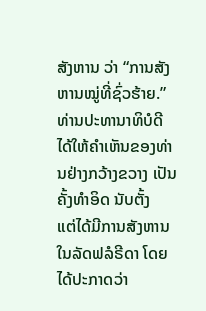ສັງຫານ ວ່າ “ການສັງຫານໝູ່ທີ່ຊົ່ວຮ້າຍ.”
ທ່ານປະທານາທິບໍດີ ໄດ້ໃຫ້ຄຳເຫັນຂອງທ່ານຢ່າງກວ້າງຂວາງ ເປັນຄັ້ງທຳອິດ ນັບຕັ້ງ
ແຕ່ໄດ້ມີການສັງຫານໃນລັດຟລໍຣີດາ ໂດຍໄດ້ປະກາດວ່າ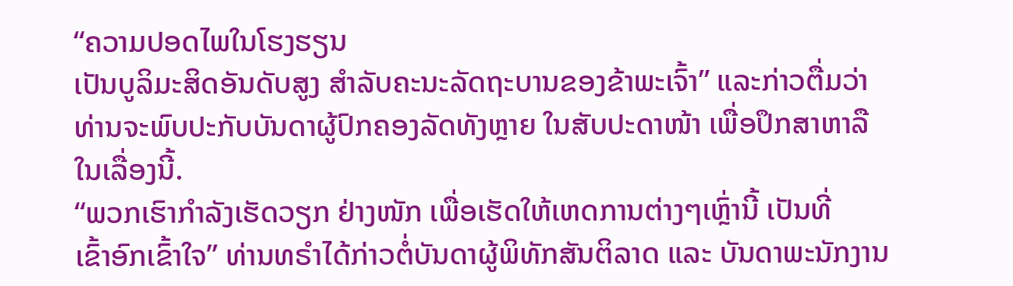“ຄວາມປອດໄພໃນໂຮງຮຽນ
ເປັນບູລິມະສິດອັນດັບສູງ ສຳລັບຄະນະລັດຖະບານຂອງຂ້າພະເຈົ້າ” ແລະກ່າວຕື່ມວ່າ
ທ່ານຈະພົບປະກັບບັນດາຜູ້ປົກຄອງລັດທັງຫຼາຍ ໃນສັບປະດາໜ້າ ເພື່ອປຶກສາຫາລື
ໃນເລື່ອງນີ້.
“ພວກເຮົາກຳລັງເຮັດວຽກ ຢ່າງໜັກ ເພື່ອເຮັດໃຫ້ເຫດການຕ່າງໆເຫຼົ່ານີ້ ເປັນທີ່
ເຂົ້າອົກເຂົ້າໃຈ” ທ່ານທຣຳໄດ້ກ່າວຕໍ່ບັນດາຜູ້ພິທັກສັນຕິລາດ ແລະ ບັນດາພະນັກງານ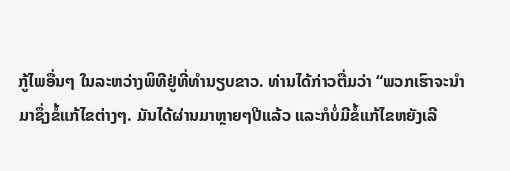ກູ້ໄພອື່ນໆ ໃນລະຫວ່າງພິທີຢູ່ທີ່ທຳນຽບຂາວ. ທ່ານໄດ້ກ່າວຕື່ມວ່າ “ພວກເຮົາຈະນຳ
ມາຊຶ່ງຂໍ້ແກ້ໄຂຕ່າງໆ. ມັນໄດ້ຜ່ານມາຫຼາຍໆປີແລ້ວ ແລະກໍບໍ່ມີຂໍ້ແກ້ໄຂຫຍັງເລີ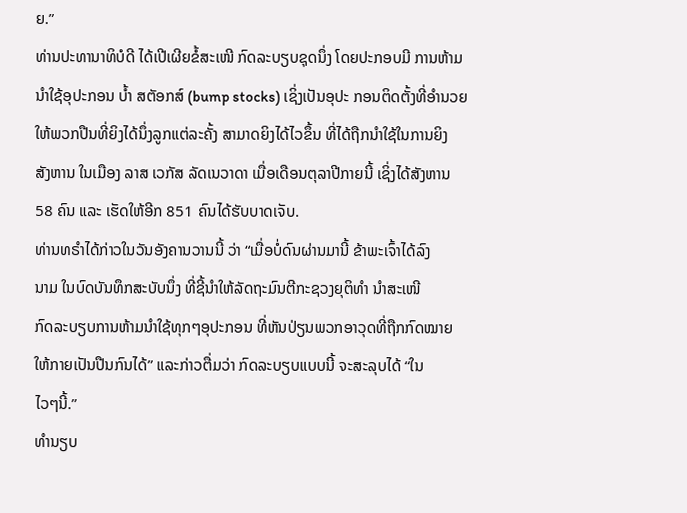ຍ.”
ທ່ານປະທານາທິບໍດີ ໄດ້ເປີເຜີຍຂໍ້ສະເໜີ ກົດລະບຽບຊຸດນຶ່ງ ໂດຍປະກອບມີ ການຫ້າມ
ນຳໃຊ້ອຸປະກອນ ບ້ຳ ສຕັອກສ໌ (bump stocks) ເຊິ່ງເປັນອຸປະ ກອນຕິດຕັ້ງທີ່ອຳນວຍ
ໃຫ້ພວກປືນທີ່ຍິງໄດ້ນຶ່ງລູກແຕ່ລະຄັ້ງ ສາມາດຍິງໄດ້ໄວຂຶ້ນ ທີ່ໄດ້ຖືກນຳໃຊ້ໃນການຍິງ
ສັງຫານ ໃນເມືອງ ລາສ ເວກັສ ລັດເນວາດາ ເມື່ອເດືອນຕຸລາປີກາຍນີ້ ເຊິ່ງໄດ້ສັງຫານ
58 ຄົນ ແລະ ເຮັດໃຫ້ອີກ 851 ຄົນໄດ້ຮັບບາດເຈັບ.
ທ່ານທຣຳໄດ້ກ່າວໃນວັນອັງຄານວານນີ້ ວ່າ “ເມື່ອບໍ່ດົນຜ່ານມານີ້ ຂ້າພະເຈົ້າໄດ້ລົງ
ນາມ ໃນບົດບັນທຶກສະບັບນຶ່ງ ທີ່ຊີ້ນຳໃຫ້ລັດຖະມົນຕີກະຊວງຍຸຕິທຳ ນຳສະເໜີ
ກົດລະບຽບການຫ້າມນຳໃຊ້ທຸກໆອຸປະກອນ ທີ່ຫັນປ່ຽນພວກອາວຸດທີ່ຖືກກົດໝາຍ
ໃຫ້ກາຍເປັນປືນກົນໄດ້” ແລະກ່າວຕື່ມວ່າ ກົດລະບຽບແບບນີ້ ຈະສະລຸບໄດ້ “ໃນ
ໄວໆນີ້.”
ທຳນຽບ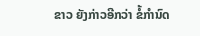ຂາວ ຍັງກ່າວອີກວ່າ ຂໍ້ກຳນົດ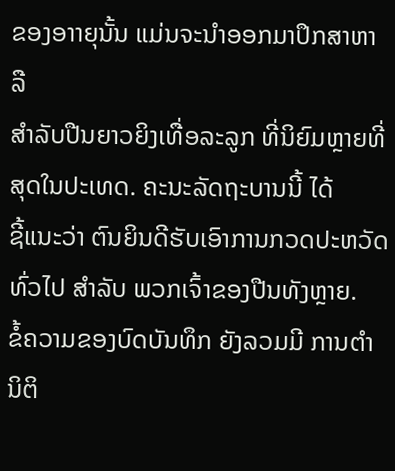ຂອງອາາຍຸນັ້ນ ແມ່ນຈະນຳອອກມາປຶກສາຫາລື
ສຳລັບປືນຍາວຍິງເທື່ອລະລູກ ທີ່ນິຍົມຫຼາຍທີ່ສຸດໃນປະເທດ. ຄະນະລັດຖະບານນີ້ ໄດ້
ຊີ້ແນະວ່າ ຕົນຍິນດີຮັບເອົາການກວດປະຫວັດທົ່ວໄປ ສຳລັບ ພວກເຈົ້າຂອງປືນທັງຫຼາຍ.
ຂໍ້ຄວາມຂອງບົດບັນທຶກ ຍັງລວມມີ ການຕຳນິຕິ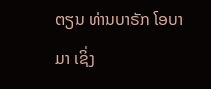ຕຽນ ທ່ານບາຣັກ ໂອບາມາ ເຊິ່ງ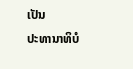ເປັນ
ປະທານາທິບໍ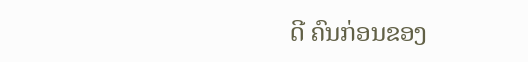ດີ ຄົນກ່ອນຂອງ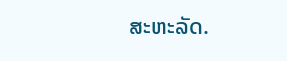ສະຫະລັດ.